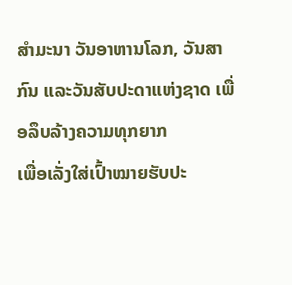ສໍາມະນາ ວັນອາຫານໂລກ, ວັນສາກົນ ແລະວັນສັບປະດາແຫ່ງຊາດ ເພື່ອລຶບລ້າງຄວາມທຸກຍາກ
ເພື່ອເລັ່ງໃສ່ເປົ້າໝາຍຮັບປະ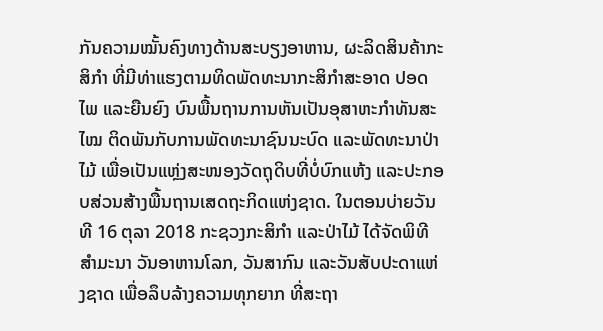ກັນຄວາມໝັ້ນຄົງທາງດ້ານສະບຽງອາຫານ, ຜະລິດສິນຄ້າກະສິກໍາ ທີ່ມີທ່າແຮງຕາມທິດພັດທະນາກະສິກໍາສະອາດ ປອດໄພ ແລະຍືນຍົງ ບົນພື້ນຖານການຫັນເປັນອຸສາຫະກໍາທັນສະໄໝ ຕິດພັນກັບການພັດທະນາຊົນນະບົດ ແລະພັດທະນາປ່າໄມ້ ເພື່ອເປັນແຫຼ່ງສະໜອງວັດຖຸດິບທີ່ບໍ່ບົກແຫ້ງ ແລະປະກອບສ່ວນສ້າງພື້ນຖານເສດຖະກິດແຫ່ງຊາດ. ໃນຕອນບ່າຍວັນທີ 16 ຕຸລາ 2018 ກະຊວງກະສິກໍາ ແລະປ່າໄມ້ ໄດ້ຈັດພິທີສໍາມະນາ ວັນອາຫານໂລກ, ວັນສາກົນ ແລະວັນສັບປະດາແຫ່ງຊາດ ເພື່ອລຶບລ້າງຄວາມທຸກຍາກ ທີ່ສະຖາ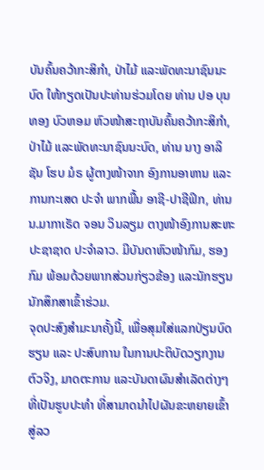ບັນຄົ້ນຄວ້າກະສິກຳ, ປ່າໄມ້ ແລະພັດທະນາຊົນນະບົດ ໃຫ້ກຽດເປັນປະທ່ານຮ່ວມໂດຍ ທ່ານ ປອ ບຸນທອງ ບົວຫອມ ຫົວໜ້າສະຖາບັນຄົ້ນຄວ້າກະສິກຳ, ປ່າໄມ້ ແລະພັດທະນາຊົນນະບົດ, ທ່ານ ນາງ ອາລິຊັນ ໂຮບ ມໍຣ ຜູ້ຕາງໜ້າຈາກ ອົງການອາຫານ ແລະ ການກະເສດ ປະຈໍາ ພາກພື້ນ ອາຊີ-ປາຊີຟິກ, ທ່ານ ນ.ມາກາເຣັດ ຈອນ ວິນລຽມ ຕາງໜ້າອົງການສະຫະປະຊາຊາດ ປະຈໍາລາວ. ມີບັນດາຫົວໜ້າກົມ, ຮອງກົມ ພ້ອມດ້ວຍພາກສ່ວນກ່ຽວຂ້ອງ ແລະນັກຮຽນນັກສຶກສາເຂົ້າຮ່ວມ.
ຈຸດປະສົງສໍາມະນາຄັ້ງນີ້, ເພື່ອສຸມໃສ່ແລກປ່ຽນບົດຮຽນ ແລະ ປະສົບການ ໃນການປະຕິບັດວຽກງານຕົວຈິງ, ມາດຕະການ ແລະບັນດາຜົນສໍາເລັດຕ່າງໆ ທີ່ເປັນຮູບປະທໍາ ທີ່ສາມາດນໍາໄປຜັນຂະຫຍາຍເຂົ້າສູ່ລວ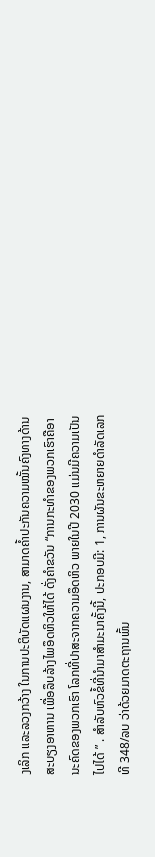ງເລິກ ແລະລວງກວ້າງ ໃນການປະຕິບັດແຜນງານ, ສາມາດຄໍ້າປະກັນຄວາມໝັ້ນຄົງທາງດ້ານສະບຽງອາຫານ ເພື່ອລຶບລ້າງໄພອຶດຫິວໃຫ້ໄດ້ ດັ່ງຄໍາຂວັນ “ການກະທຳຂອງພວກເຮົາຄືອານະຄົດຂອງພວກເຮົາ ໂລກທີ່ປາສະຈາກຄວາມອຶດຫິວ ພາຍໃນປີ 2030 ແມ່ນມີຄວາມເປັນໄປໄດ້ ” . ສໍາລັບຫົວຂໍ້ທີ່ນໍາມາສຳມະນາຄັ້ງນີ້, ປະກອບມີ: 1, ການຜັນຂະຫຍາຍດໍາລັດເລກທີ 348/ລບ ວ່າດ້ວຍມາດຕະຖານພົ້ນ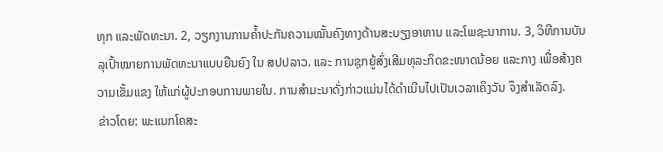ທຸກ ແລະພັດທະນາ. 2, ວຽກງານການຄໍ້າປະກັນຄວາມໝັ້ນຄົງທາງດ້ານສະບຽງອາຫານ ແລະໂພຊະນາການ. 3, ວິທີການບັນລຸເປົ້າໝາຍການພັດທະນາແບບຍືນຍົງ ໃນ ສປປລາວ. ແລະ ການຊຸກຍູ້ສົ່ງເສີມທຸລະກິດຂະໜາດນ້ອຍ ແລະກາງ ເພື່ອສ້າງຄວາມເຂັ້ມແຂງ ໃຫ້ແກ່ຜູ້ປະກອບການພາຍໃນ. ການສໍາມະນາດັ່ງກ່າວແມ່ນໄດ້ດໍາເນີນໄປເປັນເວລາເຄິງວັນ ຈຶງສໍາເລັດລົງ.
ຂ່າວໂດຍ: ພະແນກໂຄສະ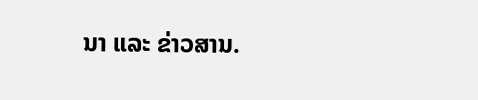ນາ ແລະ ຂ່າວສານ.